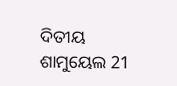ଦିତୀୟ ଶାମୁୟେଲ 21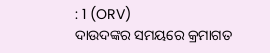: 1 (ORV)
ଦାଉଦଙ୍କର ସମୟରେ କ୍ରମାଗତ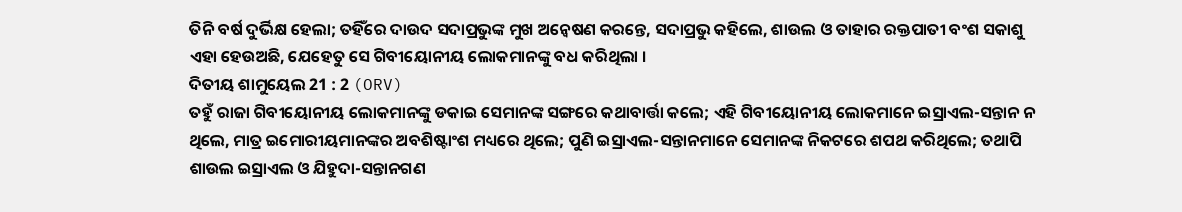ତିନି ବର୍ଷ ଦୁର୍ଭିକ୍ଷ ହେଲା; ତହିଁରେ ଦାଉଦ ସଦାପ୍ରଭୁଙ୍କ ମୁଖ ଅନ୍ଵେଷଣ କରନ୍ତେ, ସଦାପ୍ରଭୁ କହିଲେ, ଶାଉଲ ଓ ତାହାର ରକ୍ତପାତୀ ବଂଶ ସକାଶୁ ଏହା ହେଉଅଛି, ଯେହେତୁ ସେ ଗିବୀୟୋନୀୟ ଲୋକମାନଙ୍କୁ ବଧ କରିଥିଲା ।
ଦିତୀୟ ଶାମୁୟେଲ 21 : 2 (ORV)
ତହୁଁ ରାଜା ଗିବୀୟୋନୀୟ ଲୋକମାନଙ୍କୁ ଡକାଇ ସେମାନଙ୍କ ସଙ୍ଗରେ କଥାବାର୍ତ୍ତା କଲେ; ଏହି ଗିବୀୟୋନୀୟ ଲୋକମାନେ ଇସ୍ରାଏଲ-ସନ୍ତାନ ନ ଥିଲେ, ମାତ୍ର ଇମୋରୀୟମାନଙ୍କର ଅବଶିଷ୍ଟାଂଶ ମଧ୍ୟରେ ଥିଲେ; ପୁଣି ଇସ୍ରାଏଲ-ସନ୍ତାନମାନେ ସେମାନଙ୍କ ନିକଟରେ ଶପଥ କରିଥିଲେ; ତଥାପି ଶାଉଲ ଇସ୍ରାଏଲ ଓ ଯିହୁଦା-ସନ୍ତାନଗଣ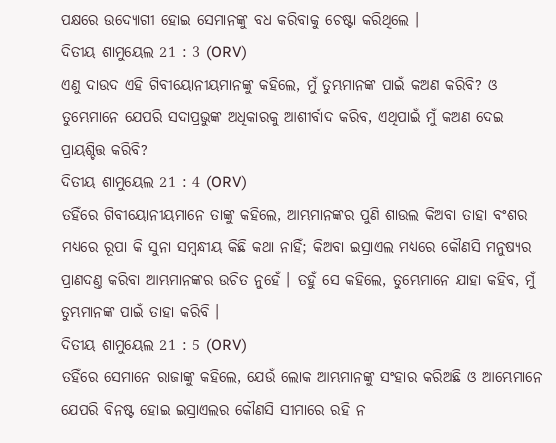ପକ୍ଷରେ ଉଦ୍ଯୋଗୀ ହୋଇ ସେମାନଙ୍କୁ ବଧ କରିବାକୁ ଚେଷ୍ଟା କରିଥିଲେ ।
ଦିତୀୟ ଶାମୁୟେଲ 21 : 3 (ORV)
ଏଣୁ ଦାଉଦ ଏହି ଗିବୀୟୋନୀୟମାନଙ୍କୁ କହିଲେ, ମୁଁ ତୁମ୍ଭମାନଙ୍କ ପାଇଁ କଅଣ କରିବି? ଓ ତୁମ୍ଭେମାନେ ଯେପରି ସଦାପ୍ରଭୁଙ୍କ ଅଧିକାରକୁ ଆଶୀର୍ବାଦ କରିବ, ଏଥିପାଇଁ ମୁଁ କଅଣ ଦେଇ ପ୍ରାୟଶ୍ଚିତ୍ତ କରିବି?
ଦିତୀୟ ଶାମୁୟେଲ 21 : 4 (ORV)
ତହିଁରେ ଗିବୀୟୋନୀୟମାନେ ତାଙ୍କୁ କହିଲେ, ଆମ୍ଭମାନଙ୍କର ପୁଣି ଶାଉଲ କିଅବା ତାହା ବଂଶର ମଧ୍ୟରେ ରୂପା କି ସୁନା ସମ୍ଵନ୍ଧୀୟ କିଛି କଥା ନାହିଁ; କିଅବା ଇସ୍ରାଏଲ ମଧ୍ୟରେ କୌଣସି ମନୁଷ୍ୟର ପ୍ରାଣଦଣ୍ତ କରିବା ଆମ୍ଭମାନଙ୍କର ଉଚିତ ନୁହେଁ । ତହୁଁ ସେ କହିଲେ, ତୁମ୍ଭେମାନେ ଯାହା କହିବ, ମୁଁ ତୁମ୍ଭମାନଙ୍କ ପାଇଁ ତାହା କରିବି ।
ଦିତୀୟ ଶାମୁୟେଲ 21 : 5 (ORV)
ତହିଁରେ ସେମାନେ ରାଜାଙ୍କୁ କହିଲେ, ଯେଉଁ ଲୋକ ଆମ୍ଭମାନଙ୍କୁ ସଂହାର କରିଅଛି ଓ ଆମ୍ଭେମାନେ ଯେପରି ବିନଷ୍ଟ ହୋଇ ଇସ୍ରାଏଲର କୌଣସି ସୀମାରେ ରହି ନ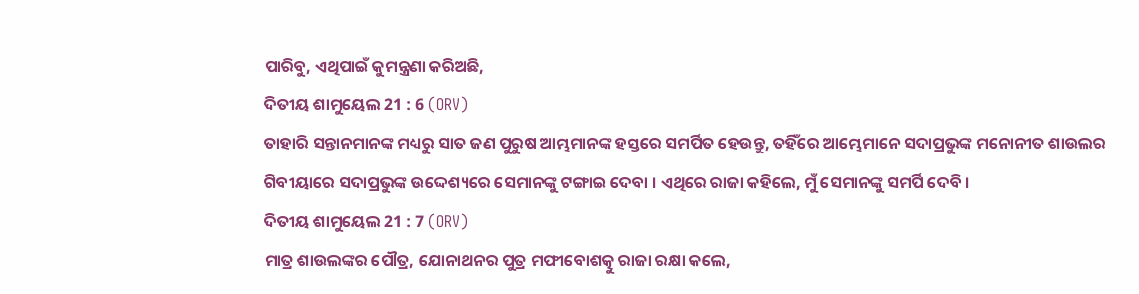ପାରିବୁ, ଏଥିପାଇଁ କୁମନ୍ତ୍ରଣା କରିଅଛି,
ଦିତୀୟ ଶାମୁୟେଲ 21 : 6 (ORV)
ତାହାରି ସନ୍ତାନମାନଙ୍କ ମଧ୍ୟରୁ ସାତ ଜଣ ପୁରୁଷ ଆମ୍ଭମାନଙ୍କ ହସ୍ତରେ ସମର୍ପିତ ହେଉନ୍ତୁ, ତହିଁରେ ଆମ୍ଭେମାନେ ସଦାପ୍ରଭୁଙ୍କ ମନୋନୀତ ଶାଉଲର ଗିବୀୟାରେ ସଦାପ୍ରଭୁଙ୍କ ଉଦ୍ଦେଶ୍ୟରେ ସେମାନଙ୍କୁ ଟଙ୍ଗାଇ ଦେବା । ଏଥିରେ ରାଜା କହିଲେ, ମୁଁ ସେମାନଙ୍କୁ ସମର୍ପି ଦେବି ।
ଦିତୀୟ ଶାମୁୟେଲ 21 : 7 (ORV)
ମାତ୍ର ଶାଉଲଙ୍କର ପୌତ୍ର, ଯୋନାଥନର ପୁତ୍ର ମଫୀବୋଶତ୍କୁ ରାଜା ରକ୍ଷା କଲେ,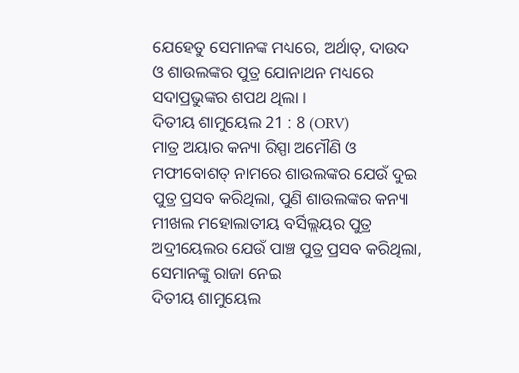ଯେହେତୁ ସେମାନଙ୍କ ମଧ୍ୟରେ, ଅର୍ଥାତ୍, ଦାଉଦ ଓ ଶାଉଲଙ୍କର ପୁତ୍ର ଯୋନାଥନ ମଧ୍ୟରେ ସଦାପ୍ରଭୁଙ୍କର ଶପଥ ଥିଲା ।
ଦିତୀୟ ଶାମୁୟେଲ 21 : 8 (ORV)
ମାତ୍ର ଅୟାର କନ୍ୟା ରିସ୍ପା ଅମୌଣି ଓ ମଫୀବୋଶତ୍ ନାମରେ ଶାଉଲଙ୍କର ଯେଉଁ ଦୁଇ ପୁତ୍ର ପ୍ରସବ କରିଥିଲା, ପୁଣି ଶାଉଲଙ୍କର କନ୍ୟା ମୀଖଲ ମହୋଲାତୀୟ ବର୍ସିଲ୍ଲୟର ପୁତ୍ର ଅଦ୍ରୀୟେଲର ଯେଉଁ ପାଞ୍ଚ ପୁତ୍ର ପ୍ରସବ କରିଥିଲା, ସେମାନଙ୍କୁ ରାଜା ନେଇ
ଦିତୀୟ ଶାମୁୟେଲ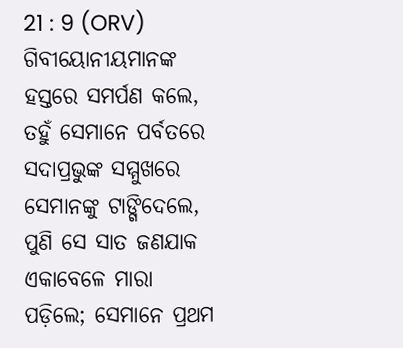21 : 9 (ORV)
ଗିବୀୟୋନୀୟମାନଙ୍କ ହସ୍ତରେ ସମର୍ପଣ କଲେ, ତହୁଁ ସେମାନେ ପର୍ବତରେ ସଦାପ୍ରଭୁଙ୍କ ସମ୍ମୁଖରେ ସେମାନଙ୍କୁ ଟାଙ୍ଗିଦେଲେ, ପୁଣି ସେ ସାତ ଜଣଯାକ ଏକାବେଳେ ମାରା ପଡ଼ିଲେ; ସେମାନେ ପ୍ରଥମ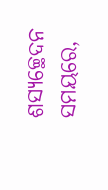ଶସ୍ୟଚ୍ଛେଦନ ସମୟରେ,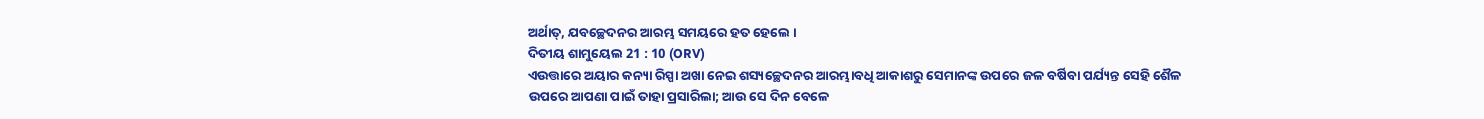ଅର୍ଥାତ୍, ଯବଚ୍ଛେଦନର ଆରମ୍ଭ ସମୟରେ ହତ ହେଲେ ।
ଦିତୀୟ ଶାମୁୟେଲ 21 : 10 (ORV)
ଏଉତ୍ତାରେ ଅୟାର କନ୍ୟା ରିସ୍ପା ଅଖା ନେଇ ଶସ୍ୟଚ୍ଛେଦନର ଆରମ୍ଭାବଧି ଆକାଶରୁ ସେମାନଙ୍କ ଉପରେ ଜଳ ବର୍ଷିବା ପର୍ଯ୍ୟନ୍ତ ସେହି ଶୈଳ ଉପରେ ଆପଣା ପାଇଁ ତାହା ପ୍ରସାରିଲା; ଆଉ ସେ ଦିନ ବେଳେ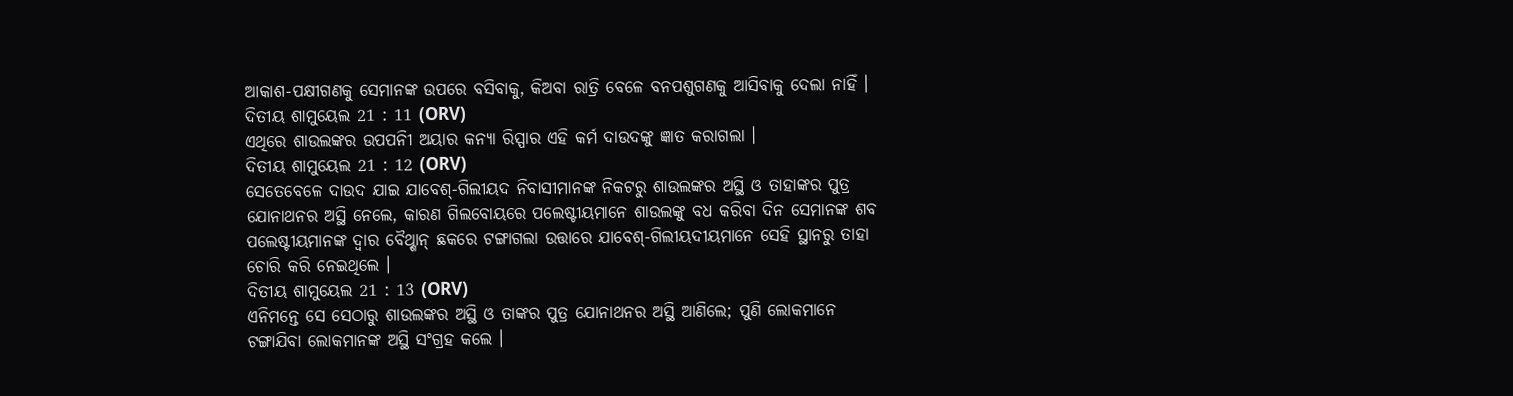ଆକାଶ-ପକ୍ଷୀଗଣକୁ ସେମାନଙ୍କ ଉପରେ ବସିବାକୁ, କିଅବା ରାତ୍ରି ବେଳେ ବନପଶୁଗଣକୁ ଆସିବାକୁ ଦେଲା ନାହିଁ ।
ଦିତୀୟ ଶାମୁୟେଲ 21 : 11 (ORV)
ଏଥିରେ ଶାଉଲଙ୍କର ଉପପନିୀ ଅୟାର କନ୍ୟା ରିସ୍ପାର ଏହି କର୍ମ ଦାଉଦଙ୍କୁ ଜ୍ଞାତ କରାଗଲା ।
ଦିତୀୟ ଶାମୁୟେଲ 21 : 12 (ORV)
ସେତେବେଳେ ଦାଉଦ ଯାଇ ଯାବେଶ୍-ଗିଲୀୟଦ ନିବାସୀମାନଙ୍କ ନିକଟରୁ ଶାଉଲଙ୍କର ଅସ୍ଥି ଓ ତାହାଙ୍କର ପୁତ୍ର ଯୋନାଥନର ଅସ୍ଥି ନେଲେ, କାରଣ ଗିଲବୋୟରେ ପଲେଷ୍ଟୀୟମାନେ ଶାଉଲଙ୍କୁ ବଧ କରିବା ଦିନ ସେମାନଙ୍କ ଶବ ପଲେଷ୍ଟୀୟମାନଙ୍କ ଦ୍ଵାର ବୈଥ୍ଶାନ୍ ଛକରେ ଟଙ୍ଗାଗଲା ଉତ୍ତାରେ ଯାବେଶ୍-ଗିଲୀୟଦୀୟମାନେ ସେହି ସ୍ଥାନରୁ ତାହା ଚୋରି କରି ନେଇଥିଲେ ।
ଦିତୀୟ ଶାମୁୟେଲ 21 : 13 (ORV)
ଏନିମନ୍ତେ ସେ ସେଠାରୁ ଶାଉଲଙ୍କର ଅସ୍ଥି ଓ ତାଙ୍କର ପୁତ୍ର ଯୋନାଥନର ଅସ୍ଥି ଆଣିଲେ; ପୁଣି ଲୋକମାନେ ଟଙ୍ଗାଯିବା ଲୋକମାନଙ୍କ ଅସ୍ଥି ସଂଗ୍ରହ କଲେ ।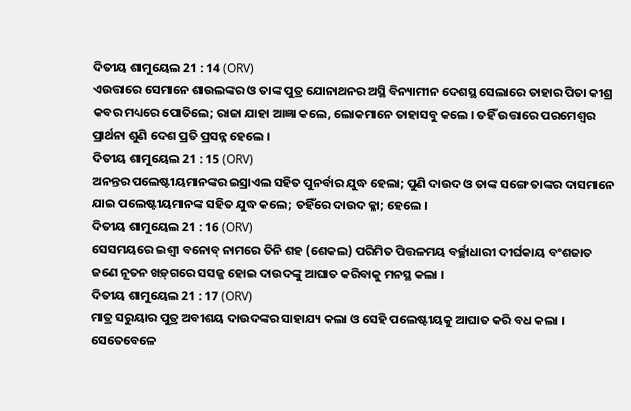ଦିତୀୟ ଶାମୁୟେଲ 21 : 14 (ORV)
ଏଉତ୍ତାରେ ସେମାନେ ଶାଉଲଙ୍କର ଓ ତାଙ୍କ ପୁତ୍ର ଯୋନାଥନର ଅସ୍ଥି ବିନ୍ୟାମୀନ ଦେଶସ୍ଥ ସେଲାରେ ତାହାର ପିତା କୀଶ୍ର କବର ମଧ୍ୟରେ ପୋତିଲେ; ରାଜା ଯାହା ଆଜ୍ଞା କଲେ, ଲୋକମାନେ ତାହାସବୁ କଲେ । ତହିଁ ଉତ୍ତାରେ ପରମେଶ୍ଵର ପ୍ରାର୍ଥନା ଶୁଣି ଦେଶ ପ୍ରତି ପ୍ରସନ୍ନ ହେଲେ ।
ଦିତୀୟ ଶାମୁୟେଲ 21 : 15 (ORV)
ଅନନ୍ତର ପଲେଷ୍ଟୀୟମାନଙ୍କର ଇସ୍ରାଏଲ ସହିତ ପୁନର୍ବାର ଯୁଦ୍ଧ ହେଲା; ପୁଣି ଦାଉଦ ଓ ତାଙ୍କ ସଙ୍ଗେ ତାଙ୍କର ଦାସମାନେ ଯାଇ ପଲେଷ୍ଟୀୟମାନଙ୍କ ସହିତ ଯୁଦ୍ଧ କଲେ; ତହିଁରେ ଦାଉଦ କ୍ଳା; ହେଲେ ।
ଦିତୀୟ ଶାମୁୟେଲ 21 : 16 (ORV)
ସେସମୟରେ ଇଶ୍ବୀ ବନୋବ୍ ନାମରେ ତିନି ଶହ (ଶେକଲ) ପରିମିତ ପିତ୍ତଳମୟ ବର୍ଚ୍ଛାଧାରୀ ଦୀର୍ଘକାୟ ବଂଶଜାତ ଜଣେ ନୂତନ ଖଡ଼୍‍ଗରେ ସସଜ୍ଜ ହୋଇ ଦାଉଦଙ୍କୁ ଆଘାତ କରିବାକୁ ମନସ୍ଥ କଲା ।
ଦିତୀୟ ଶାମୁୟେଲ 21 : 17 (ORV)
ମାତ୍ର ସରୁୟାର ପୁତ୍ର ଅବୀଶୟ ଦାଉଦଙ୍କର ସାହାଯ୍ୟ କଲା ଓ ସେହି ପଲେଷ୍ଟୀୟକୁ ଆଘାତ କରି ବଧ କଲା । ସେତେବେଳେ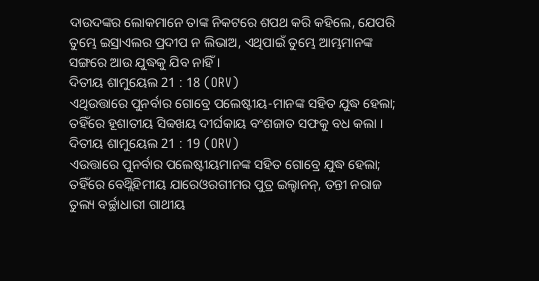ଦାଉଦଙ୍କର ଲୋକମାନେ ତାଙ୍କ ନିକଟରେ ଶପଥ କରି କହିଲେ, ଯେପରି ତୁମ୍ଭେ ଇସ୍ରାଏଲର ପ୍ରଦୀପ ନ ଲିଭାଅ, ଏଥିପାଇଁ ତୁମ୍ଭେ ଆମ୍ଭମାନଙ୍କ ସଙ୍ଗରେ ଆଉ ଯୁଦ୍ଧକୁ ଯିବ ନାହିଁ ।
ଦିତୀୟ ଶାମୁୟେଲ 21 : 18 (ORV)
ଏଥିଉତ୍ତାରେ ପୁନର୍ବାର ଗୋବ୍ରେ ପଲେଷ୍ଟୀୟ-ମାନଙ୍କ ସହିତ ଯୁଦ୍ଧ ହେଲା; ତହିଁରେ ହୂଶାତୀୟ ସିବ୍ବଖୟ ଦୀର୍ଘକାୟ ବଂଶଜାତ ସଫକୁ ବଧ କଲା ।
ଦିତୀୟ ଶାମୁୟେଲ 21 : 19 (ORV)
ଏଉତ୍ତାରେ ପୁନର୍ବାର ପଲେଷ୍ଟୀୟମାନଙ୍କ ସହିତ ଗୋବ୍ରେ ଯୁଦ୍ଧ ହେଲା; ତହିଁରେ ବେଥ୍ଲିହିମୀୟ ଯାରେଓରଗୀମର ପୁତ୍ର ଇଲ୍ହାନନ୍, ତନ୍ତୀ ନରାଜ ତୁଲ୍ୟ ବର୍ଚ୍ଛାଧାରୀ ଗାଥୀୟ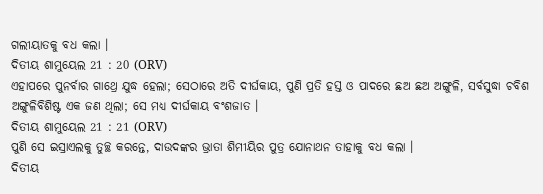ଗଲୀୟାତକୁ ବଧ କଲା ।
ଦିତୀୟ ଶାମୁୟେଲ 21 : 20 (ORV)
ଏହାପରେ ପୁନର୍ବାର ଗାଥ୍ରେ ଯୁଦ୍ଧ ହେଲା; ସେଠାରେ ଅତି ଦୀର୍ଘକାୟ, ପୁଣି ପ୍ରତି ହସ୍ତ ଓ ପାଦରେ ଛଅ ଛଅ ଅଙ୍ଗୁଳି, ସର୍ବସୁଦ୍ଧା ଚବିଶ ଅଙ୍ଗୁଳିବିଶିଷ୍ଟ ଏକ ଜଣ ଥିଲା; ସେ ମଧ୍ୟ ଦୀର୍ଘକାୟ ବଂଶଜାତ ।
ଦିତୀୟ ଶାମୁୟେଲ 21 : 21 (ORV)
ପୁଣି ସେ ଇସ୍ରାଏଲକୁ ତୁଚ୍ଛ କରନ୍ତେ, ଦାଉଦଙ୍କର ଭ୍ରାତା ଶିମୀୟିର ପୁତ୍ର ଯୋନାଥନ ତାହାକୁ ବଧ କଲା ।
ଦିତୀୟ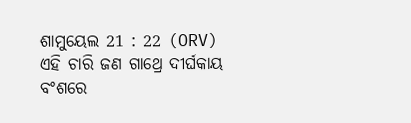ଶାମୁୟେଲ 21 : 22 (ORV)
ଏହି ଚାରି ଜଣ ଗାଥ୍ରେ ଦୀର୍ଘକାୟ ବଂଶରେ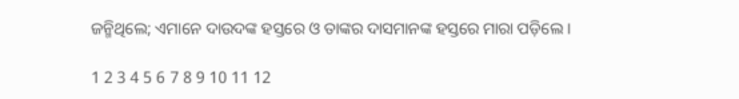ଜନ୍ମିଥିଲେ; ଏମାନେ ଦାଉଦଙ୍କ ହସ୍ତରେ ଓ ତାଙ୍କର ଦାସମାନଙ୍କ ହସ୍ତରେ ମାରା ପଡ଼ିଲେ ।

1 2 3 4 5 6 7 8 9 10 11 12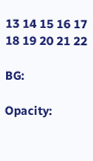13 14 15 16 17 18 19 20 21 22

BG:

Opacity: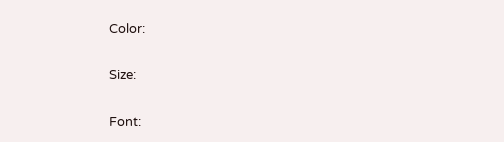Color:


Size:


Font: